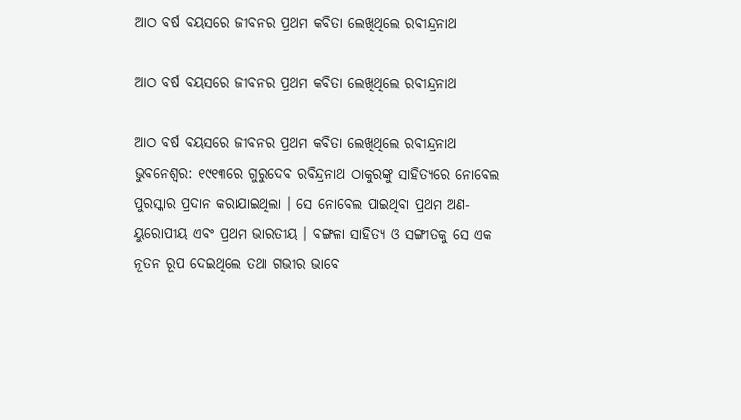ଆଠ ବର୍ଷ ବୟସରେ ଜୀବନର ପ୍ରଥମ କବିତା ଲେଖିଥିଲେ ରବୀନ୍ଦ୍ରନାଥ

ଆଠ ବର୍ଷ ବୟସରେ ଜୀବନର ପ୍ରଥମ କବିତା ଲେଖିଥିଲେ ରବୀନ୍ଦ୍ରନାଥ

ଆଠ ବର୍ଷ ବୟସରେ ଜୀବନର ପ୍ରଥମ କବିତା ଲେଖିଥିଲେ ରବୀନ୍ଦ୍ରନାଥ
ଭୁବନେଶ୍ୱର: ୧୯୧୩ରେ ଗୁରୁଦେବ ରବିନ୍ଦ୍ରନାଥ ଠାକୁରଙ୍କୁ ସାହିତ୍ୟରେ ନୋବେଲ ପୁରସ୍କାର ପ୍ରଦାନ କରାଯାଇଥିଲା । ସେ ନୋବେଲ ପାଇଥିବା ପ୍ରଥମ ଅଣ-ୟୁରୋପୀୟ ଏବଂ ପ୍ରଥମ ଭାରତୀୟ । ବଙ୍ଗଳା ସାହିତ୍ୟ ଓ ସଙ୍ଗୀତକୁ ସେ ଏକ ନୂତନ ରୂପ ଦେଇଥିଲେ ତଥା ଗଭୀର ଭାବେ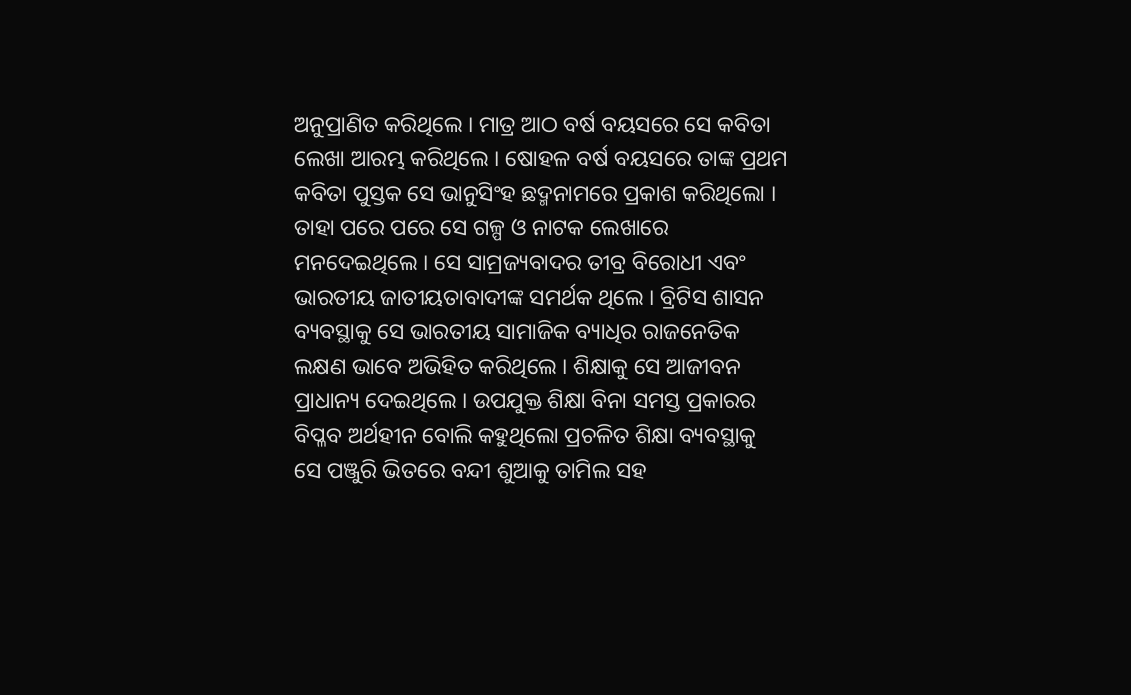ଅନୁପ୍ରାଣିତ କରିଥିଲେ । ମାତ୍ର ଆଠ ବର୍ଷ ବୟସରେ ସେ କବିତା ଲେଖା ଆରମ୍ଭ କରିଥିଲେ । ଷୋହଳ ବର୍ଷ ବୟସରେ ତାଙ୍କ ପ୍ରଥମ କବିତା ପୁସ୍ତକ ସେ ଭାନୁସିଂହ ଛଦ୍ମନାମରେ ପ୍ରକାଶ କରିଥିଲୋ । ତାହା ପରେ ପରେ ସେ ଗଳ୍ପ ଓ ନାଟକ ଲେଖାରେ ମନଦେଇଥିଲେ । ସେ ସାମ୍ରଜ୍ୟବାଦର ତୀବ୍ର ବିରୋଧୀ ଏବଂ ଭାରତୀୟ ଜାତୀୟତାବାଦୀଙ୍କ ସମର୍ଥକ ଥିଲେ । ବ୍ରିଟିସ ଶାସନ ବ୍ୟବସ୍ଥାକୁ ସେ ଭାରତୀୟ ସାମାଜିକ ବ୍ୟାଧିର ରାଜନେତିକ ଲକ୍ଷଣ ଭାବେ ଅଭିହିତ କରିଥିଲେ । ଶିକ୍ଷାକୁ ସେ ଆଜୀବନ ପ୍ରାଧାନ୍ୟ ଦେଇଥିଲେ । ଉପଯୁକ୍ତ ଶିକ୍ଷା ବିନା ସମସ୍ତ ପ୍ରକାରର ବିପ୍ଳବ ଅର୍ଥହୀନ ବୋଲି କହୁଥିଲୋ ପ୍ରଚଳିତ ଶିକ୍ଷା ବ୍ୟବସ୍ଥାକୁ ସେ ପଞ୍ଜୁରି ଭିତରେ ବନ୍ଦୀ ଶୁଆକୁ ତାମିଲ ସହ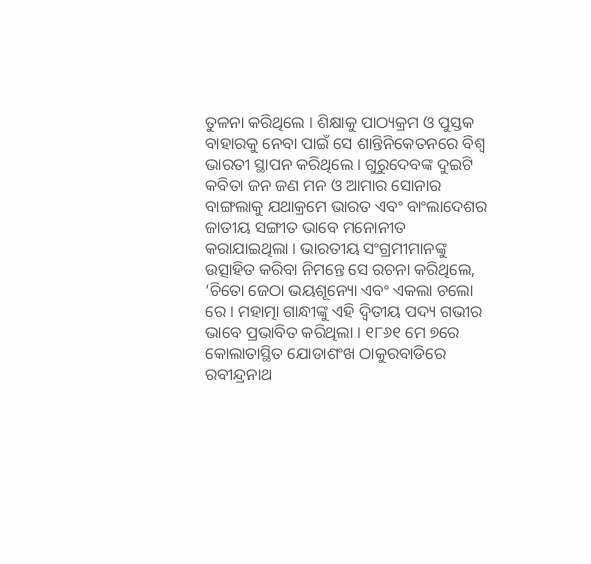ତୁଳନା କରିଥିଲେ । ଶିକ୍ଷାକୁ ପାଠ୍ୟକ୍ରମ ଓ ପୁସ୍ତକ ବାହାରକୁ ନେବା ପାଇଁ ସେ ଶାନ୍ତିନିକେତନରେ ବିଶ୍ୱ ଭାରତୀ ସ୍ଥାପନ କରିଥିଲେ । ଗୁରୁଦେବଙ୍କ ଦୁଇଟି କବିତା ଜନ ଜଣ ମନ ଓ ଆମାର ସୋନାର ବାଙ୍ଗଲାକୁ ଯଥାକ୍ରମେ ଭାରତ ଏବଂ ବାଂଲାଦେଶର ଜାତୀୟ ସଙ୍ଗୀତ ଭାବେ ମନୋନୀତ କରାଯାଇଥିଲା । ଭାରତୀୟ ସଂଗ୍ରମୀମାନଙ୍କୁ ଉତ୍ସାହିତ କରିବା ନିମନ୍ତେ ସେ ରଚନା କରିଥିଲେ, ‘ଚିତୋ ଜେଠା ଭୟଶୂନ୍ୟୋ ଏବଂ ଏକଲା ଚଲୋ ରେ । ମହାତ୍ମା ଗାନ୍ଧୀଙ୍କୁ ଏହି ଦ୍ୱିତୀୟ ପଦ୍ୟ ଗଭୀର ଭାବେ ପ୍ରଭାବିତ କରିଥିଲା । ୧୮୬୧ ମେ ୭ରେ କୋଲାତାସ୍ଥିତ ଯୋଡାଶଂଖ ଠାକୁରବାଡିରେ ରବୀନ୍ଦ୍ରନାଥ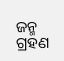ଜନ୍ମ ଗ୍ରହଣ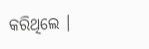କରିଥିଲେ ।